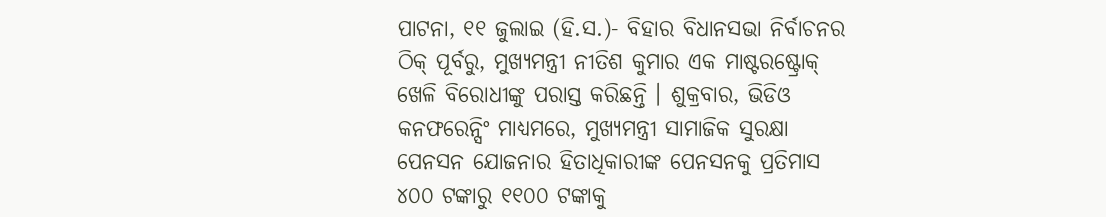ପାଟନା, ୧୧ ଜୁଲାଇ (ହି.ସ.)- ବିହାର ବିଧାନସଭା ନିର୍ବାଚନର ଠିକ୍ ପୂର୍ବରୁ, ମୁଖ୍ୟମନ୍ତ୍ରୀ ନୀତିଶ କୁମାର ଏକ ମାଷ୍ଟରଷ୍ଟ୍ରୋକ୍ ଖେଳି ବିରୋଧୀଙ୍କୁ ପରାସ୍ତ କରିଛନ୍ତି । ଶୁକ୍ରବାର, ଭିଡିଓ କନଫରେନ୍ସିଂ ମାଧ୍ୟମରେ, ମୁଖ୍ୟମନ୍ତ୍ରୀ ସାମାଜିକ ସୁରକ୍ଷା ପେନସନ ଯୋଜନାର ହିତାଧିକାରୀଙ୍କ ପେନସନକୁ ପ୍ରତିମାସ ୪୦୦ ଟଙ୍କାରୁ ୧୧୦୦ ଟଙ୍କାକୁ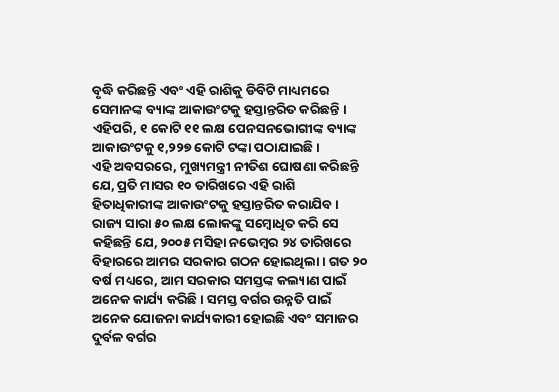ବୃଦ୍ଧି କରିଛନ୍ତି ଏବଂ ଏହି ରାଶିକୁ ଡିବିଟି ମାଧ୍ୟମରେ ସେମାନଙ୍କ ବ୍ୟାଙ୍କ ଆକାଉଂଟକୁ ହସ୍ତାନ୍ତରିତ କରିଛନ୍ତି । ଏହିପରି, ୧ କୋଟି ୧୧ ଲକ୍ଷ ପେନସନଭୋଗୀଙ୍କ ବ୍ୟାଙ୍କ ଆକାଉଂଟକୁ ୧,୨୨୭ କୋଟି ଟଙ୍କା ପଠାଯାଇଛି ।
ଏହି ଅବସରରେ, ମୁଖ୍ୟମନ୍ତ୍ରୀ ନୀତିଶ ଘୋଷଣା କରିଛନ୍ତି ଯେ, ପ୍ରତି ମାସର ୧୦ ତାରିଖରେ ଏହି ରାଶି ହିତାଧିକାରୀଙ୍କ ଆକାଉଂଟକୁ ହସ୍ତାନ୍ତରିତ କରାଯିବ । ରାଜ୍ୟ ସାରା ୫୦ ଲକ୍ଷ ଲୋକଙ୍କୁ ସମ୍ବୋଧିତ କରି ସେ କହିଛନ୍ତି ଯେ, ୨୦୦୫ ମସିହା ନଭେମ୍ବର ୨୪ ତାରିଖରେ ବିହାରରେ ଆମର ସରକାର ଗଠନ ହୋଇଥିଲା । ଗତ ୨୦ ବର୍ଷ ମଧ୍ୟରେ, ଆମ ସରକାର ସମସ୍ତଙ୍କ କଲ୍ୟାଣ ପାଇଁ ଅନେକ କାର୍ଯ୍ୟ କରିଛି । ସମସ୍ତ ବର୍ଗର ଉନ୍ନତି ପାଇଁ ଅନେକ ଯୋଜନା କାର୍ଯ୍ୟକାରୀ ହୋଇଛି ଏବଂ ସମାଜର ଦୁର୍ବଳ ବର୍ଗର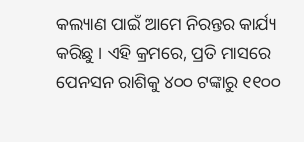କଲ୍ୟାଣ ପାଇଁ ଆମେ ନିରନ୍ତର କାର୍ଯ୍ୟ କରିଛୁ । ଏହି କ୍ରମରେ, ପ୍ରତି ମାସରେ ପେନସନ ରାଶିକୁ ୪୦୦ ଟଙ୍କାରୁ ୧୧୦୦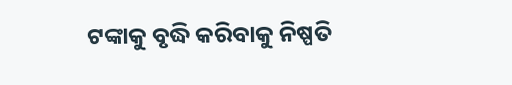ଟଙ୍କାକୁ ବୃଦ୍ଧି କରିବାକୁ ନିଷ୍ପତି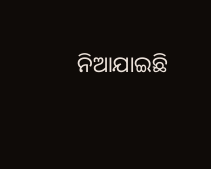ନିଆଯାଇଛି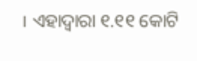। ଏହାଦ୍ୱାରା ୧.୧୧ କୋଟି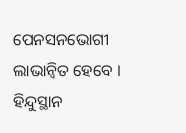ପେନସନଭୋଗୀ ଲାଭାନ୍ୱିତ ହେବେ ।
ହିନ୍ଦୁସ୍ଥାନ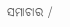ସମାଚାର /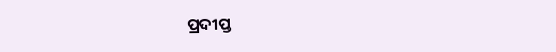ପ୍ରଦୀପ୍ତ